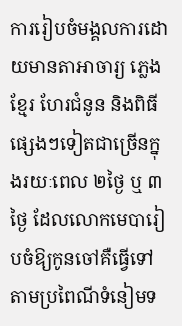ការរៀបចំមង្គលការដោយមានតាអាចារ្យ ភ្លេងខ្មែរ ហែរជំនូន និងពិធីផ្សេងៗទៀតជាច្រើនក្នុងរយៈពេល ២ថ្ងៃ ឬ ៣ថ្ងៃ ដែលលោកមេបារៀបចំឱ្យកូនចៅគឺធ្វើទៅតាមប្រពៃណីទំនៀមទ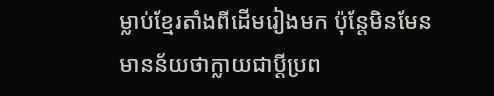ម្លាប់ខ្មែរតាំងពីដើមរៀងមក ប៉ុន្តែមិនមែន
មានន័យថាក្លាយជាប្ដីប្រព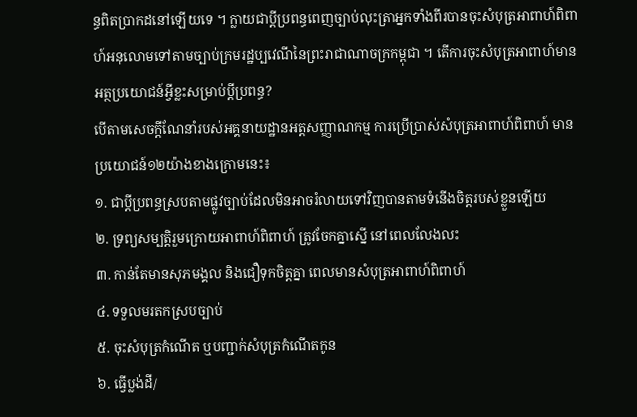ន្ធពិតប្រាកដនៅឡើយទេ ។ ក្លាយជាប្ដីប្រពន្ធពេញច្បាប់លុះត្រាអ្នកទាំងពីរបានចុះសំបុត្រអាពាហ៍ពិពាហ៍អនុលោមទៅតាមច្បាប់ក្រមរដ្ឋប្បវេណីនៃព្រះរាជាណាចក្រកម្ពុជា ។ តើការចុះសំបុត្រអាពាហ៍មានអត្ថប្រយោជន៍អ្វីខ្លះសម្រាប់ប្ដីប្រពន្ធ?
បើតាមសេចក្ដីណែនាំរបស់អគ្គនាយដ្ឋានអត្តសញ្ញាណកម្ម ការប្រើប្រាស់សំបុត្រអាពាហ៍ពិពាហ៍ មានប្រយោជន៍១២យ៉ាងខាងក្រោមនេះ៖
១. ជាប្ដីប្រពន្ធស្របតាមផ្លូវច្បាប់ដែលមិនអាចរំលាយទៅវិញបានតាមទំនើងចិត្តរបស់ខ្លួនឡើយ
២. ទ្រព្យសម្បត្តិរួមក្រោយអាពាហ៍ពិពាហ៍ ត្រូវចែកគ្នាស្នើ នៅពេលលែងលះ
៣. កាន់តែមានសុភមង្គល និងជឿទុកចិត្តគ្នា ពេលមានសំបុត្រអាពាហ៍ពិពាហ៍
៤. ទទួលមរតកស្របច្បាប់
៥. ចុះសំបុត្រកំណើត ឬបញ្ជាក់សំបុត្រកំណើតកូន
៦. ធ្វើប្លង់ដី/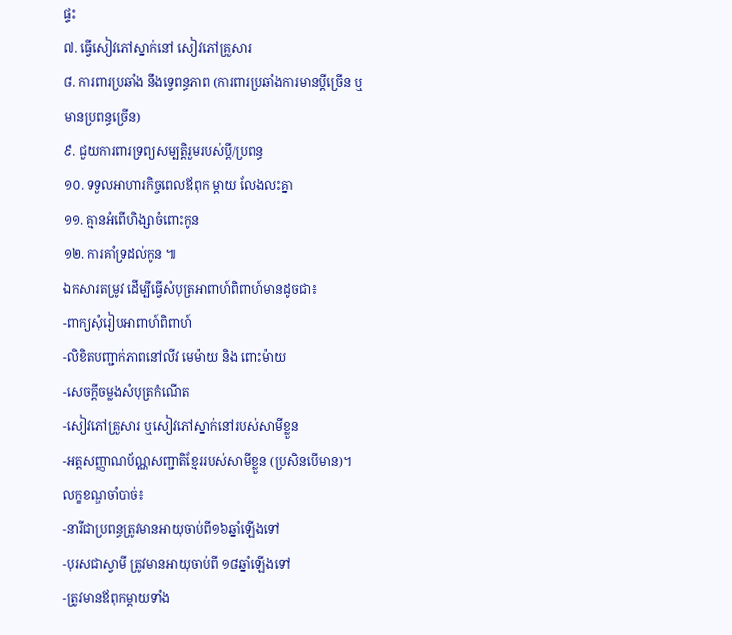ផ្ទះ
៧. ធ្វើសៀវភៅស្នាក់នៅ សៀវភៅគ្រួសារ
៨. ការពារប្រឆាំង នឹងទ្វេពន្ធភាព (ការពារប្រឆាំងការមានប្ដីច្រើន ឬមានប្រពន្ធច្រើន)
៩. ជួយការពារទ្រព្យសម្បត្តិរួមរបស់ប្ដី/ប្រពន្ធ
១០. ទទួលអាហារកិច្ចពេលឪពុក ម្ដាយ លែងលះគ្នា
១១. គ្មានអំពើហិង្សាចំពោះកូន
១២. ការគាំទ្រដល់កូន ៕
ឯកសារតម្រូវ ដើម្បីធ្វើសំបុត្រអាពាហ៍ពិពាហ៍មានដូចជា៖
-ពាក្យសុំរៀបអាពាហ៍ពិពាហ៍
-លិខិតបញ្ជាក់ភាពនៅលីវ មេម៉ាយ និង ពោះម៉ាយ
-សេចក្ដីចម្លងសំបុត្រកំណើត
-សៀវភៅគ្រួសារ ឬសៀវភៅស្នាក់នៅរបស់សាមីខ្លួន
-អត្តសញ្ញាណប័ណ្ណសញ្ជាតិខ្មែររបស់សាមីខ្លួន (ប្រសិនបើមាន)។
លក្ខខណ្ឌចាំបាច់៖
-នារីជាប្រពន្ធត្រូវមានអាយុចាប់ពី១៦ឆ្នាំឡើងទៅ
-បុរសជាស្វាមី ត្រូវមានអាយុចាប់ពី ១៨ឆ្នាំឡើងទៅ
-ត្រូវមានឪពុកម្ដាយទាំង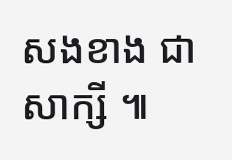សងខាង ជាសាក្សី ៕